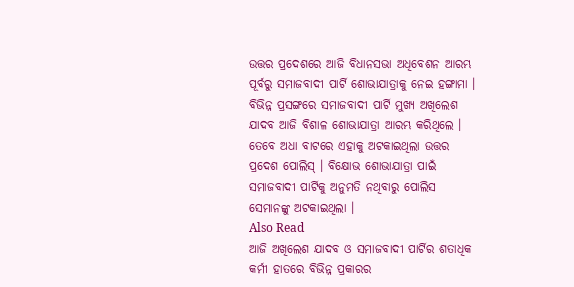ଉତ୍ତର ପ୍ରଦେଶରେ ଆଜି ବିଧାନସଭା ଅଧିବେଶନ ଆରମ୍ଭ ପୂର୍ବରୁ ସମାଜବାଦୀ ପାର୍ଟି ଶୋଭାଯାତ୍ରାକୁ ନେଇ ହଙ୍ଗାମା । ବିଭିନ୍ନ ପ୍ରସଙ୍ଗରେ ସମାଜବାଦୀ ପାର୍ଟି ମୁଖ୍ୟ ଅଖିଲେଶ ଯାଦବ ଆଜି ବିଶାଳ ଶୋଭାଯାତ୍ରା ଆରମ୍ଭ କରିଥିଲେ । ତେବେ ଅଧା ବାଟରେ ଏହାକୁ ଅଟକାଇଥିଲା ଉତ୍ତର ପ୍ରଦେଶ ପୋଲିସ୍ । ବିକ୍ଷୋଭ ଶୋଭାଯାତ୍ରା ପାଇଁ ସମାଜବାଦୀ ପାର୍ଟିକୁ ଅନୁମତି ନଥିବାରୁ ପୋଲିସ ସେମାନଙ୍କୁ ଅଟକାଇଥିଲା ।
Also Read
ଆଜି ଅଖିଲେଶ ଯାଦବ ଓ ସମାଜବାଦୀ ପାର୍ଟିର ଶତାଧିକ କର୍ମୀ ହାତରେ ବିଭିନ୍ନ ପ୍ରକାରର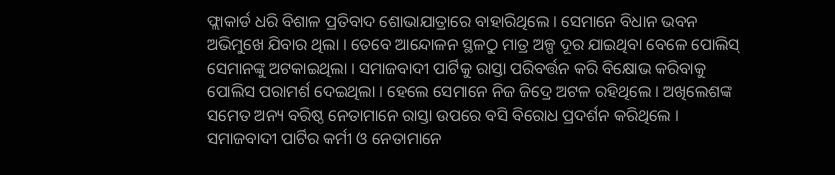ଫ୍ଲାକାର୍ଡ ଧରି ବିଶାଳ ପ୍ରତିବାଦ ଶୋଭାଯାତ୍ରାରେ ବାହାରିଥିଲେ । ସେମାନେ ବିଧାନ ଭବନ ଅଭିମୁଖେ ଯିବାର ଥିଲା । ତେବେ ଆନ୍ଦୋଳନ ସ୍ଥଳଠୁ ମାତ୍ର ଅଳ୍ପ ଦୂର ଯାଇଥିବା ବେଳେ ପୋଲିସ୍ ସେମାନଙ୍କୁ ଅଟକାଇଥିଲା । ସମାଜବାଦୀ ପାର୍ଟିକୁ ରାସ୍ତା ପରିବର୍ତ୍ତନ କରି ବିକ୍ଷୋଭ କରିବାକୁ ପୋଲିସ ପରାମର୍ଶ ଦେଇଥିଲା । ହେଲେ ସେମାନେ ନିଜ ଜିଦ୍ରେ ଅଟଳ ରହିଥିଲେ । ଅଖିଲେଶଙ୍କ ସମେତ ଅନ୍ୟ ବରିଷ୍ଠ ନେତାମାନେ ରାସ୍ତା ଉପରେ ବସି ବିରୋଧ ପ୍ରଦର୍ଶନ କରିଥିଲେ ।
ସମାଜବାଦୀ ପାର୍ଟିର କର୍ମୀ ଓ ନେତାମାନେ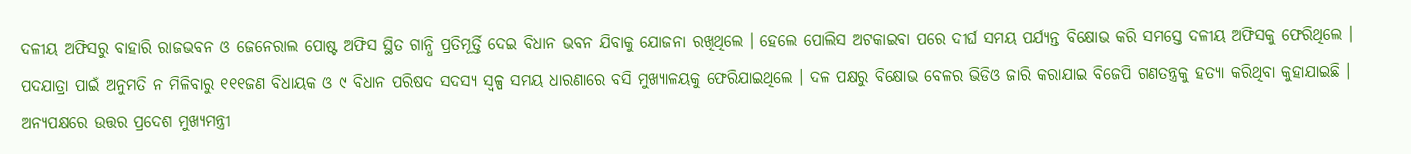ଦଳୀୟ ଅଫିସରୁ ବାହାରି ରାଜଭବନ ଓ ଜେନେରାଲ ପୋଷ୍ଟ ଅଫିସ ସ୍ଥିତ ଗାନ୍ଧି ପ୍ରତିମୂର୍ତ୍ତି ଦେଇ ବିଧାନ ଭବନ ଯିବାକୁ ଯୋଜନା ରଖିଥିଲେ । ହେଲେ ପୋଲିସ ଅଟକାଇବା ପରେ ଦୀର୍ଘ ସମୟ ପର୍ଯ୍ୟନ୍ତ ବିକ୍ଷୋଭ କରି ସମସ୍ତେ ଦଳୀୟ ଅଫିସକୁ ଫେରିଥିଲେ । ପଦଯାତ୍ରା ପାଇଁ ଅନୁମତି ନ ମିଳିବାରୁ ୧୧୧ଜଣ ବିଧାୟକ ଓ ୯ ବିଧାନ ପରିଷଦ ସଦସ୍ୟ ସ୍ୱଳ୍ପ ସମୟ ଧାରଣାରେ ବସି ମୁଖ୍ୟାଳୟକୁ ଫେରିଯାଇଥିଲେ । ଦଳ ପକ୍ଷରୁ ବିକ୍ଷୋଭ ବେଳର ଭିଡିଓ ଜାରି କରାଯାଇ ବିଜେପି ଗଣତନ୍ତ୍ରକୁ ହତ୍ୟା କରିଥିବା କୁହାଯାଇଛି ।
ଅନ୍ୟପକ୍ଷରେ ଉତ୍ତର ପ୍ରଦେଶ ମୁଖ୍ୟମନ୍ତ୍ରୀ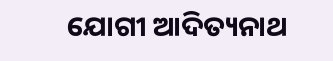ଯୋଗୀ ଆଦିତ୍ୟନାଥ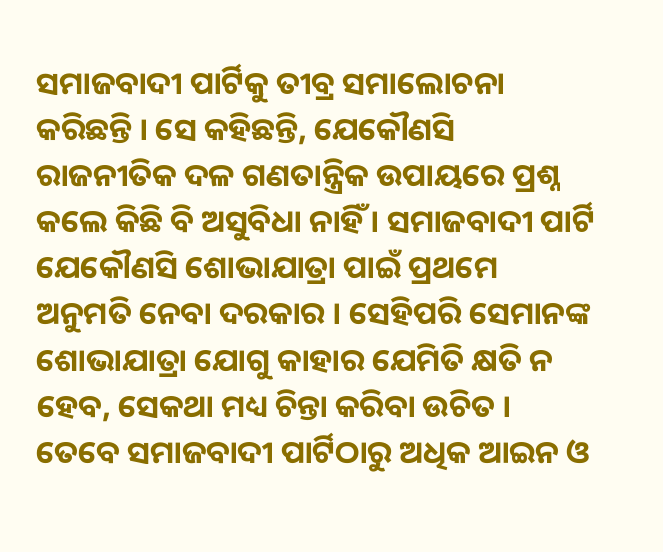ସମାଜବାଦୀ ପାର୍ଟିକୁ ତୀବ୍ର ସମାଲୋଚନା କରିଛନ୍ତି । ସେ କହିଛନ୍ତି, ଯେକୌଣସି ରାଜନୀତିକ ଦଳ ଗଣତାନ୍ତ୍ରିକ ଉପାୟରେ ପ୍ରଶ୍ନ କଲେ କିଛି ବି ଅସୁବିଧା ନାହିଁ । ସମାଜବାଦୀ ପାର୍ଟି ଯେକୌଣସି ଶୋଭାଯାତ୍ରା ପାଇଁ ପ୍ରଥମେ ଅନୁମତି ନେବା ଦରକାର । ସେହିପରି ସେମାନଙ୍କ ଶୋଭାଯାତ୍ରା ଯୋଗୁ କାହାର ଯେମିତି କ୍ଷତି ନ ହେବ, ସେକଥା ମଧ୍ୟ ଚିନ୍ତା କରିବା ଉଚିତ । ତେବେ ସମାଜବାଦୀ ପାର୍ଟିଠାରୁ ଅଧିକ ଆଇନ ଓ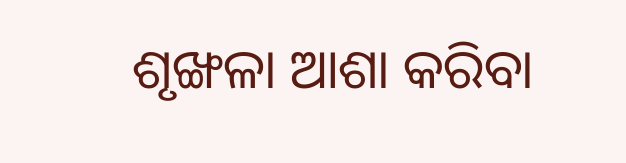ଶୃଙ୍ଖଳା ଆଶା କରିବା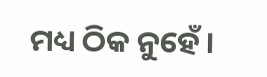ମଧ୍ୟ ଠିକ ନୁହେଁ ।